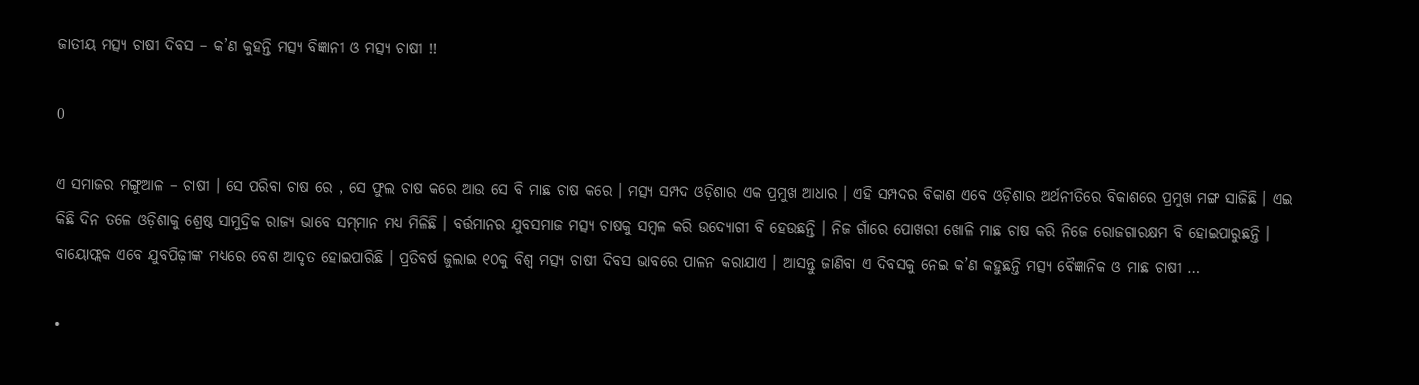ଜାତୀୟ ମତ୍ସ୍ୟ ଚାଷୀ ଦିବସ – କ’ଣ କୁହନ୍ତି ମତ୍ସ୍ୟ ବିଜ୍ଞାନୀ ଓ ମତ୍ସ୍ୟ ଚାଷୀ !!

0

ଏ ସମାଜର ମଙ୍ଗୁଆଳ – ଚାଷୀ । ସେ ପରିବା ଚାଷ ରେ , ସେ ଫୁଲ ଚାଷ କରେ ଆଉ ସେ ବି ମାଛ ଚାଷ କରେ । ମତ୍ସ୍ୟ ସମ୍ପଦ ଓଡ଼ିଶାର ଏକ ପ୍ରମୁଖ ଆଧାର । ଏହି ସମ୍ପଦର ବିକାଶ ଏବେ ଓଡ଼ିଶାର ଅର୍ଥନୀତିରେ ବିକାଶରେ ପ୍ରମୁଖ ମଙ୍ଗ ସାଜିଛି । ଏଇ କିଛି ଦିନ ତଳେ ଓଡ଼ିଶାକୁ ଶ୍ରେଷ୍ଠ ସାମୁଦ୍ରିକ ରାଜ୍ୟ ଭାବେ ସମ୍‌ମାନ ମଧ୍ୟ ମିଳିଛି । ବର୍ତ୍ତମାନର ଯୁବସମାଜ ମତ୍ସ୍ୟ ଚାଷକୁ ସମ୍ବଳ କରି ଉଦ୍ୟୋଗୀ ବି ହେଉଛନ୍ତି । ନିଜ ଗାଁରେ ପୋଖରୀ ଖୋଳି ମାଛ ଚାଷ କରି ନିଜେ ରୋଜଗାରକ୍ଷମ ବି ହୋଇପାରୁଛନ୍ତି । ବାୟୋଫ୍ଲକ ଏବେ ଯୁବପିଢ଼ୀଙ୍କ ମଧ୍ୟରେ ବେଶ ଆଦୃତ ହୋଇପାରିଛି । ପ୍ରତିବର୍ଷ ଜୁଲାଇ ୧୦କୁ ବିଶ୍ୱ ମତ୍ସ୍ୟ ଚାଷୀ ଦିବସ ଭାବରେ ପାଳନ କରାଯାଏ । ଆସନ୍ତୁ ଜାଣିବା ଏ ଦିବସକୁ ନେଇ କ’ଣ କହୁଛନ୍ତି ମତ୍ସ୍ୟ ବୈଜ୍ଞାନିକ ଓ ମାଛ ଚାଷୀ …

•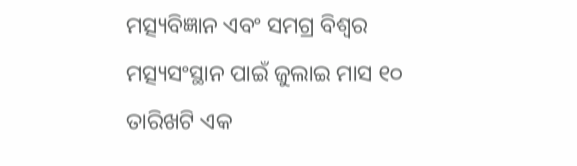ମତ୍ସ୍ୟବିଜ୍ଞାନ ଏବଂ ସମଗ୍ର ବିଶ୍ୱର ମତ୍ସ୍ୟସଂସ୍ଥାନ ପାଇଁ ଜୁଲାଇ ମାସ ୧୦ ତାରିଖଟି ଏକ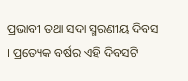ପ୍ରଭାବୀ ତଥା ସଦା ସ୍ମରଣୀୟ ଦିବସ । ପ୍ରତ୍ୟେକ ବର୍ଷର ଏହି ଦିବସଟି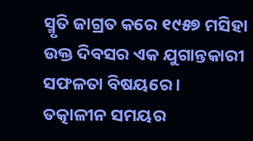ସ୍ମୃତି ଜାଗ୍ରତ କରେ ୧୯୫୭ ମସିହା ଉକ୍ତ ଦିବସର ଏକ ଯୁଗାନ୍ତକାରୀ ସଫଳତା ବିଷୟରେ । ତତ୍କାଳୀନ ସମୟର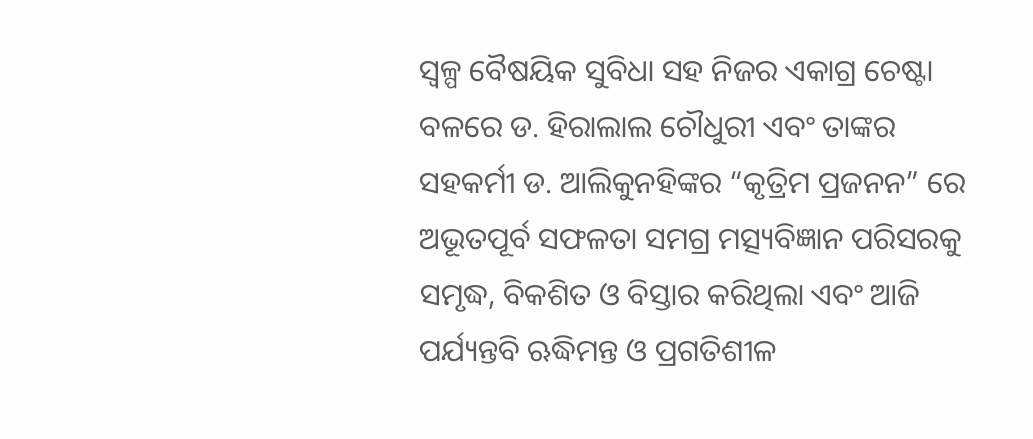ସ୍ୱଳ୍ପ ବୈଷୟିକ ସୁବିଧା ସହ ନିଜର ଏକାଗ୍ର ଚେଷ୍ଟା ବଳରେ ଡ. ହିରାଲାଲ ଚୌଧୁରୀ ଏବଂ ତାଙ୍କର ସହକର୍ମୀ ଡ. ଆଲିକୁନହିଙ୍କର “କୃତ୍ରିମ ପ୍ରଜନନ” ରେ ଅଭୂତପୂର୍ବ ସଫଳତା ସମଗ୍ର ମତ୍ସ୍ୟବିଜ୍ଞାନ ପରିସରକୁ ସମୃଦ୍ଧ, ବିକଶିତ ଓ ବିସ୍ତାର କରିଥିଲା ଏବଂ ଆଜି ପର୍ଯ୍ୟନ୍ତବି ଋଦ୍ଧିମନ୍ତ ଓ ପ୍ରଗତିଶୀଳ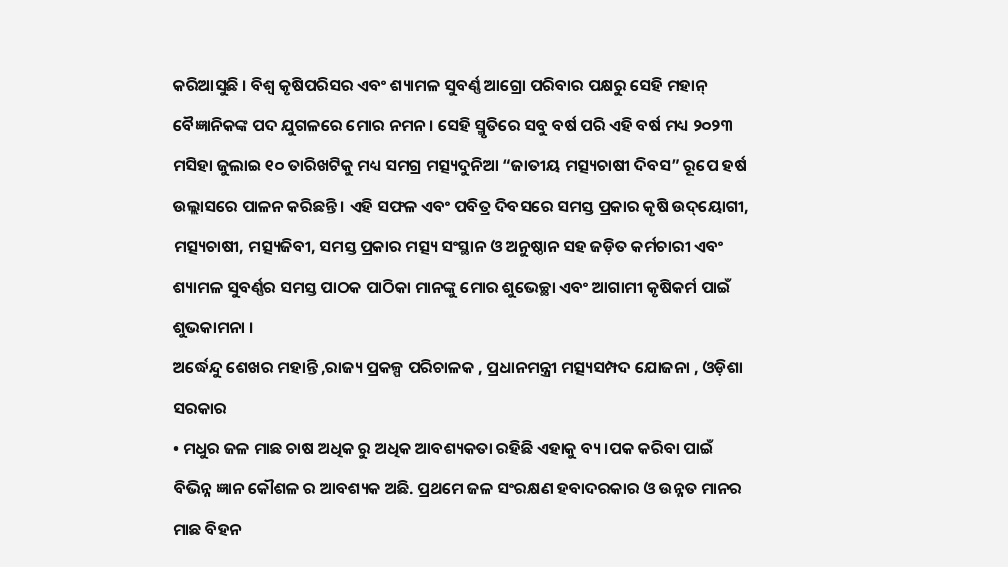କରିଆସୁଛି । ବିଶ୍ୱ କୃଷିପରିସର ଏବଂ ଶ୍ୟାମଳ ସୁବର୍ଣ୍ଣ ଆଗ୍ରୋ ପରିବାର ପକ୍ଷରୁ ସେହି ମହାନ୍‌ ବୈଜ୍ଞାନିକଙ୍କ ପଦ ଯୁଗଳରେ ମୋର ନମନ । ସେହି ସ୍ମୃତିରେ ସବୁ ବର୍ଷ ପରି ଏହି ବର୍ଷ ମଧ୍ୟ ୨୦୨୩ ମସିହା ଜୁଲାଇ ୧୦ ତାରିଖଟିକୁ ମଧ୍ୟ ସମଗ୍ର ମତ୍ସ୍ୟଦୁନିଆ “ଜାତୀୟ ମତ୍ସ୍ୟଚାଷୀ ଦିବସ” ରୂପେ ହର୍ଷ ଉଲ୍ଲାସରେ ପାଳନ କରିଛନ୍ତି । ଏହି ସଫଳ ଏବଂ ପବିତ୍ର ଦିବସରେ ସମସ୍ତ ପ୍ରକାର କୃଷି ଉଦ୍‌ୟୋଗୀ, ମତ୍ସ୍ୟଚାଷୀ, ମତ୍ସ୍ୟଜିବୀ, ସମସ୍ତ ପ୍ରକାର ମତ୍ସ୍ୟ ସଂସ୍ଥାନ ଓ ଅନୁଷ୍ଠାନ ସହ ଜଡ଼ିତ କର୍ମଚାରୀ ଏବଂ ଶ୍ୟାମଳ ସୁବର୍ଣ୍ଣର ସମସ୍ତ ପାଠକ ପାଠିକା ମାନଙ୍କୁ ମୋର ଶୁଭେଚ୍ଛା ଏବଂ ଆଗାମୀ କୃଷିକର୍ମ ପାଇଁ ଶୁଭକାମନା ।
ଅର୍ଦ୍ଧେନ୍ଦୁ ଶେଖର ମହାନ୍ତି ,ରାଜ୍ୟ ପ୍ରକଳ୍ପ ପରିଚାଳକ , ପ୍ରଧାନମନ୍ତ୍ରୀ ମତ୍ସ୍ୟସମ୍ପଦ ଯୋଜନା , ଓଡ଼ିଶା ସରକାର
• ମଧୁର ଜଳ ମାଛ ଚାଷ ଅଧିକ ରୁ ଅଧିକ ଆବଶ୍ୟକତା ରହିଛି ଏହାକୁ ବ୍ୟ ।ପକ କରିବା ପାଇଁ ବିଭିନ୍ନ ଜ୍ଞାନ କୌଶଳ ର ଆବଶ୍ୟକ ଅଛି. ପ୍ରଥମେ ଜଳ ସଂରକ୍ଷଣ ହବାଦରକାର ଓ ଉନ୍ନତ ମାନର ମାଛ ବିହନ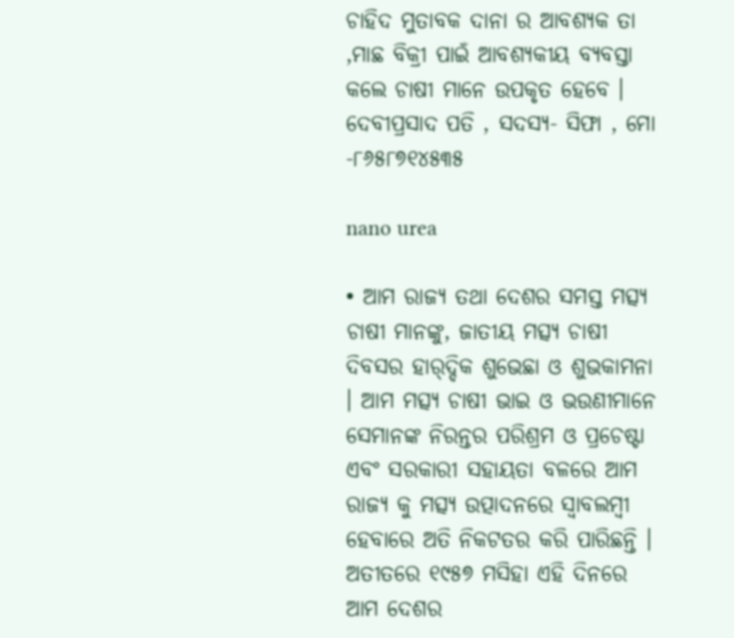ଚାହିଦ ମୁତାବକ ଦାନା ର ଆବଶ୍ୟକ ତା ,ମାଛ ବିକ୍ରୀ ପାଇଁ ଆବଶ୍ୟକୀୟ ବ୍ୟବସ୍ତା କଲେ ଚାଷୀ ମାନେ ଉପକୃତ ହେବେ ।
ଦେବୀପ୍ରସାଦ ପତି , ସଦସ୍ୟ- ସିଫା , ମୋ -୮୬୫୮୭୧୪୫୩୫

nano urea

• ଆମ ରାଜ୍ୟ ତଥା ଦେଶର ସମସ୍ତ ମତ୍ସ୍ୟ ଚାଷୀ ମାନଙ୍କୁ, ଜାତୀୟ ମତ୍ସ୍ୟ ଚାଷୀ ଦିବସର ହାର୍‌ଦ୍ଦିକ ଶୁଭେଛା ଓ ଶୁଭକାମନା । ଆମ ମତ୍ସ୍ୟ ଚାଷୀ ଭାଇ ଓ ଭଉଣୀମାନେ ସେମାନଙ୍କ ନିରନ୍ତର ପରିଶ୍ରମ ଓ ପ୍ରଚେଷ୍ଟା ଏବଂ ସରକାରୀ ସହାୟତା ବଳରେ ଆମ ରାଜ୍ୟ କୁ ମତ୍ସ୍ୟ ଉତ୍ପାଦନରେ ସ୍ୱାବଲମ୍ବୀ ହେବାରେ ଅତି ନିକଟତର କରି ପାରିଛନ୍ତି । ଅତୀତରେ ୧୯୫୭ ମସିହା ଏହି ଦିନରେ ଆମ ଦେଶର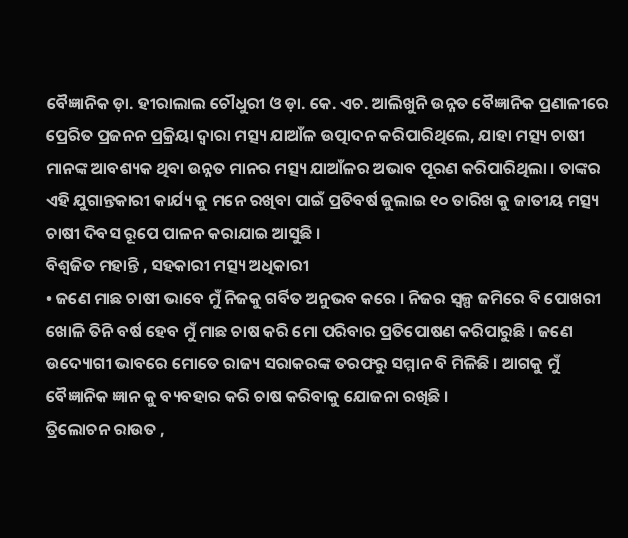ବୈଜ୍ଞାନିକ ଡ଼ା. ହୀରାଲାଲ ଚୌଧୁରୀ ଓ ଡ଼ା. କେ. ଏଚ. ଆଲିଖୁନି ଉନ୍ନତ ବୈଜ୍ଞାନିକ ପ୍ରଣାଳୀରେ ପ୍ରେରିତ ପ୍ରଜନନ ପ୍ରକ୍ରିୟା ଦ୍ୱାରା ମତ୍ସ୍ୟ ଯାଆଁଳ ଉତ୍ପାଦନ କରିପାରିଥିଲେ, ଯାହା ମତ୍ସ୍ୟ ଚାଷୀ ମାନଙ୍କ ଆବଶ୍ୟକ ଥିବା ଉନ୍ନତ ମାନର ମତ୍ସ୍ୟ ଯାଆଁଳର ଅଭାବ ପୂରଣ କରିପାରିଥିଲା । ତାଙ୍କର ଏହି ଯୁଗାନ୍ତକାରୀ କାର୍ଯ୍ୟ କୁ ମନେ ରଖିବା ପାଇଁ ପ୍ରତିବର୍ଷ ଜୁଲାଇ ୧୦ ତାରିଖ କୁ ଜାତୀୟ ମତ୍ସ୍ୟ ଚାଷୀ ଦିବସ ରୂପେ ପାଳନ କରାଯାଇ ଆସୁଛି ।
ବିଶ୍ୱଜିତ ମହାନ୍ତି , ସହକାରୀ ମତ୍ସ୍ୟ ଅଧିକାରୀ
• ଜଣେ ମାଛ ଚାଷୀ ଭାବେ ମୁଁ ନିଜକୁ ଗର୍ବିତ ଅନୁଭବ କରେ । ନିଜର ସ୍ୱଳ୍ପ ଜମିରେ ବି ପୋଖରୀ ଖୋଳି ତିନି ବର୍ଷ ହେବ ମୁଁ ମାଛ ଚାଷ କରି ମୋ ପରିବାର ପ୍ରତିପୋଷଣ କରିପାରୁଛି । ଜଣେ ଉଦ୍ୟୋଗୀ ଭାବରେ ମୋତେ ରାଜ୍ୟ ସରାକରଙ୍କ ତରଫରୁ ସମ୍ମାନ ବି ମିଳିଛି । ଆଗକୁ ମୁଁ ବୈଜ୍ଞାନିକ ଜ୍ଞାନ କୁ ବ୍ୟବହାର କରି ଚାଷ କରିବାକୁ ଯୋଜନା ରଖିଛି ।
ତ୍ରିଲୋଚନ ରାଉତ ,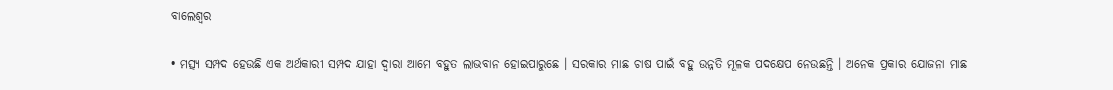ବାଲେଶ୍ୱର

• ମତ୍ସ୍ୟ ସମ୍ପଦ ହେଉଛି ଏକ ଅର୍ଥକାରୀ ସମ୍ପଦ ଯାହା ଦ୍ୱାରା ଆମେ ବହୁତ ଲାଭବାନ ହୋଇପାରୁଛେ । ସରକାର ମାଛ ଚାଷ ପାଇଁ ବହୁ ଉନ୍ନତି ମୂଳକ ପଦକ୍ଷେପ ନେଉଛନ୍ତି । ଅନେକ ପ୍ରକାର ଯୋଜନା ମାଛ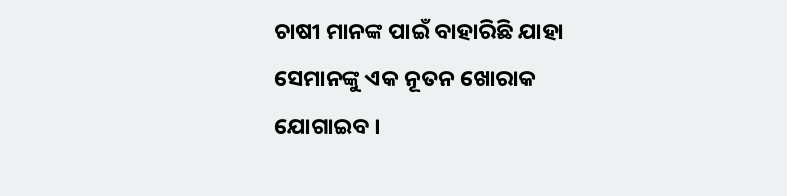ଚାଷୀ ମାନଙ୍କ ପାଇଁ ବାହାରିଛି ଯାହା ସେମାନଙ୍କୁ ଏକ ନୂତନ ଖୋରାକ ଯୋଗାଇବ ।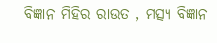ବିଜ୍ଞାନ ମିହିର ରାଉତ , ମତ୍ସ୍ୟ ବିଜ୍ଞାନ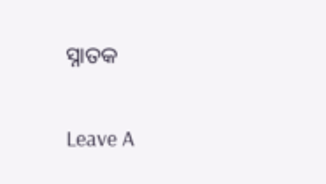ସ୍ନାତକ

Leave A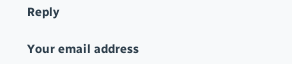Reply

Your email address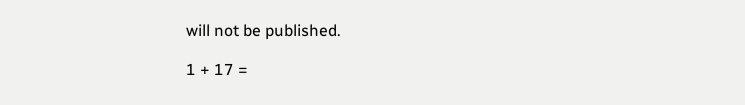will not be published.

1 + 17 =